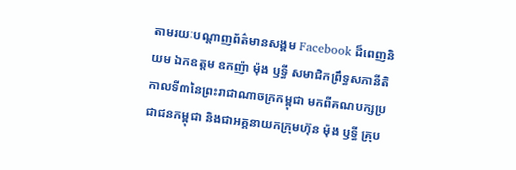តាមរយៈបណ្តាញព័ត៌មានសង្គម Facebook ដ៏ពេញនិយម ឯកឧត្តម ឧកញ៉ា ម៉ុង ឫទ្ធី សមាជិកព្រឹទ្ធសភានីតិកាលទី៣នៃព្រះរាជាណាចក្រកម្ពុជា មកពីគណបក្សប្រជាជនកម្ពុជា និងជាអគ្គនាយកក្រុមហ៊ុន ម៉ុង ឫទ្ធី គ្រុប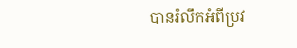បានរំលឹកអំពីប្រវ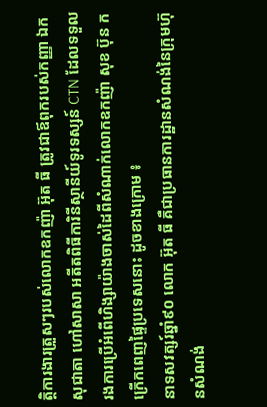ត្តិការងារត្រួសៗរបស់លោកឧកញ៉ា អ៊ុត ធី ត្រូវជាឪពុករបស់កញ្ញា ឯក សុជាតា ហៅសាសា អតីតពិធីការិនីស្ថានីយ៍ទូរទស្សន៍ CTN ដែលទទួលរងការប្រើអំពើហិង្សាយ៉ាងចាស់ដៃពីសំណាក់លោកឧកញ៉ា សុខ ប៊ុន កក្រើកពេញផ្ទៃប្រទេសនោះ ដូចខាងក្រោម ៖
នាទសវត្សរ៍ឆ្នាំ៩០ លោក អ៊ុត ធី គឺជាប្រធានការដ្ឋានសំណង់នៃក្រុមហ៊ុនសំណង់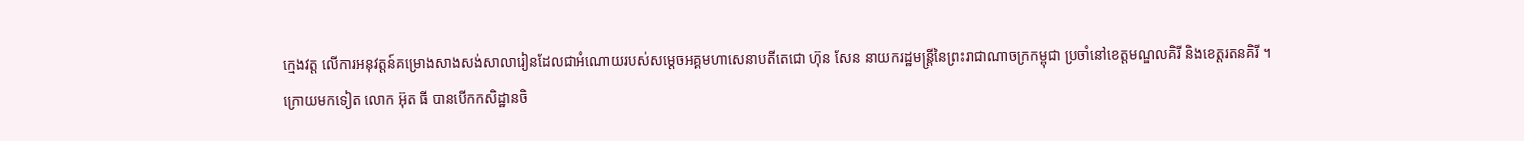ក្មេងវត្ត លើការអនុវត្តន៍គម្រោងសាងសង់សាលារៀនដែលជាអំណោយរបស់សម្តេចអគ្គមហាសេនាបតីតេជោ ហ៊ុន សែន នាយករដ្ឋមន្ត្រីនៃព្រះរាជាណាចក្រកម្ពុជា ប្រចាំនៅខេត្តមណ្ឌលគិរី និងខេត្តរតនគិរី ។
ក្រោយមកទៀត លោក អ៊ុត ធី បានបើកកសិដ្ឋានចិ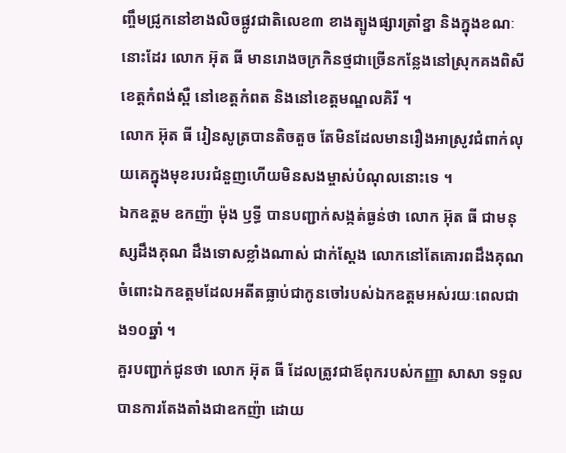ញ្ចឹមជ្រូកនៅខាងលិចផ្លូវជាតិលេខ៣ ខាងត្បូងផ្សារត្រាំខ្នា និងក្នុងខណៈនោះដែរ លោក អ៊ុត ធី មានរោងចក្រកិនថ្មជាច្រើនកន្លែងនៅស្រុកគងពិសី ខេត្តកំពង់ស្ពឺ នៅខេត្តកំពត និងនៅខេត្តមណ្ឌលគិរី ។
លោក អ៊ុត ធី រៀនសូត្របានតិចតួច តែមិនដែលមានរឿងអាស្រូវជំពាក់លុយគេក្នុងមុខរបរជំនួញហើយមិនសងម្ចាស់បំណុលនោះទេ ។
ឯកឧត្តម ឧកញ៉ា ម៉ុង ឫទ្ធី បានបញ្ជាក់សង្កត់ធ្ងន់ថា លោក អ៊ុត ធី ជាមនុស្សដឹងគុណ ដឹងទោសខ្លាំងណាស់ ជាក់ស្តែង លោកនៅតែគោរពដឹងគុណចំពោះឯកឧត្តមដែលអតីតធ្លាប់ជាកូនចៅរបស់ឯកឧត្តមអស់រយៈពេលជាង១០ឆ្នាំ ។
គួរបញ្ជាក់ជូនថា លោក អ៊ុត ធី ដែលត្រូវជាឪពុករបស់កញ្ញា សាសា ទទួលបានការតែងតាំងជាឧកញ៉ា ដោយ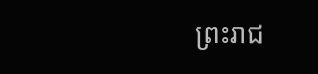ព្រះរាជ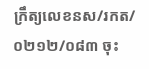ក្រឹត្យលេខនស/រកត/០២១២/០៨៣ ចុះ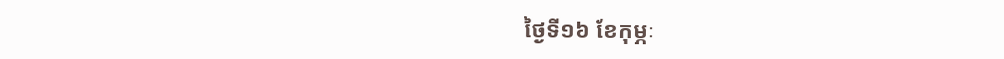ថ្ងៃទី១៦ ខែកុម្ភៈ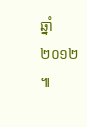ឆ្នាំ២០១២ ៕